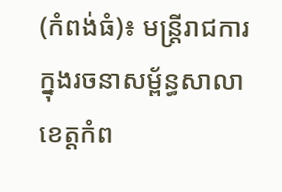(កំពង់ធំ)៖ មន្ត្រីរាជការក្នុងរចនាសម្ព័ន្ធសាលាខេត្តកំព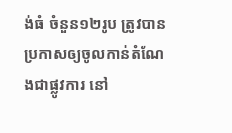ង់ធំ ចំនួន១២រូប ត្រូវបានប្រកាសឲ្យចូលកាន់តំណែងជាផ្លូវការ នៅ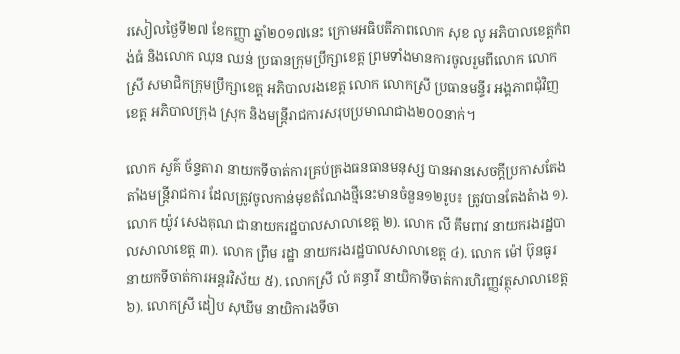រសៀលថ្ងៃទី២៧ ខែកញ្ញា ឆ្នាំ២០១៧នេះ ក្រោមអធិបតីភាពលោក សុខ លូ អភិបាលខេត្តកំពង់ធំ និងលោក ឈុន ឈន់ ប្រធានក្រុមប្រឹក្សាខេត្ត ព្រមទាំងមានការចូលរួមពីលោក លោកស្រី សមាជិកក្រុមប្រឹក្សាខេត្ត អភិបាលរងខេត្ត លោក លោកស្រី ប្រធានមន្ទីរ អង្គភាពជុំវិញខេត្ត អភិបាលក្រុង ស្រុក និងមន្ត្រីរាជការសរុបប្រមាណជាង២០០នាក់។

លោក សួគ៌ ច័ន្ទតារា នាយកទីចាត់ការគ្រប់គ្រងធនធានមនុស្ស បានអានសេចក្តីប្រកាសតែងតាំងមន្ត្រីរាជការ ដែលត្រូវចូលកាន់មុខតំណែងថ្មីនេះមានចំនួន១២រូប៖ ត្រូវបានតែងតំាង ១). លោក យ៉ូវ សេងគុណ ជានាយករដ្ឋបាលសាលាខេត្ត ២). លោក លី គឹមពាវ នាយករងរដ្ឋបាលសាលាខេត្ត ៣). លោក ព្រឹម រដ្ឋា នាយករងរដ្ឋបាលសាលាខេត្ត ៤). លោក ម៉ៅ ប៊ុនធូរ នាយកទីចាត់ការអន្តរវិស័យ ៥). លោកស្រី លំ គន្ធារី នាយិកាទីចាត់ការហិរញ្ញវត្ថុសាលាខេត្ត ៦). លោកស្រី ដៀប សុឃីម នាយិការងទីចា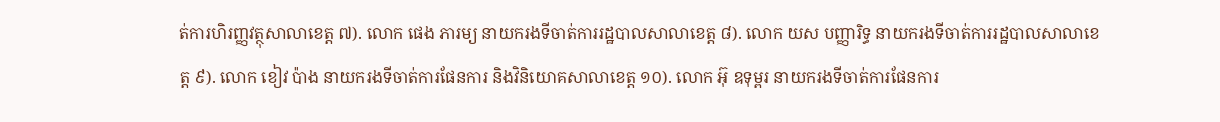ត់ការហិរញ្ញវត្ថុសាលាខេត្ត ៧). លោក ផេង ភារម្យ នាយករងទីចាត់ការរដ្ឋបាលសាលាខេត្ត ៨). លោក យស បញ្ញារិទ្ធ នាយករងទីចាត់ការរដ្ឋបាលសាលាខេត្ត ៩). លោក ខៀវ ប៉ាង នាយករងទីចាត់ការផែនការ និងវិនិយោគសាលាខេត្ត ១០). លោក អ៊ុ ឧទុម្ពរ នាយករងទីចាត់ការផែនការ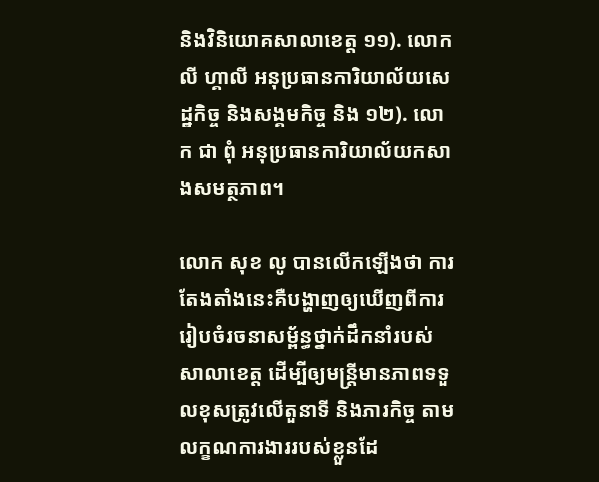និងវិនិយោគសាលាខេត្ត ១១). លោក លី ហ្គាលី អនុប្រធានការិយាល័យសេដ្ឋកិច្ច និងសង្គមកិច្ច និង ១២). លោក ជា ពុំ អនុប្រធានការិយាល័យកសាងសមត្ថភាព។

លោក សុខ លូ បានលើកឡើងថា ការតែងតាំងនេះគឺបង្ហាញឲ្យឃើញពីការរៀបចំរចនាសម្ព័ន្ធថ្នាក់ដឹកនាំរបស់សាលាខេត្ត ដើម្បីឲ្យមន្ត្រីមានភាពទទួលខុសត្រូវលើតួនាទី និងភារកិច្ច តាមលក្ខណការងាររបស់ខ្លួនដែ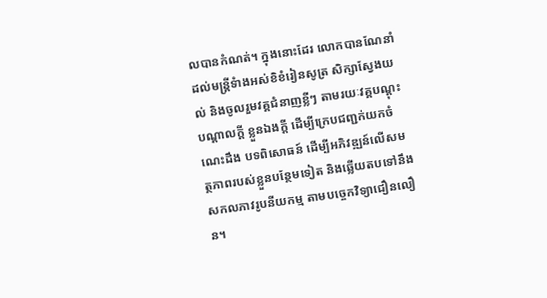លបានកំណត់។ ក្នុងនោះដែរ លោកបានណែនាំដល់មន្ត្រីទំាងអស់ខិខំរៀនសូត្រ សិក្សាស្វែងយល់ និងចូលរួមវគ្គជំនាញខ្លីៗ តាមរយៈវគ្គបណ្តុះបណ្តាលក្តី ខ្លួនឯងក្តី ដើម្បីក្រេបជញ្ជក់យកចំណេះដឹង បទពិសោធន៍ ដើម្បីអភិវឌ្ឍន៍លើសមត្ថភាពរបស់ខ្លួនបន្ថែមទៀត និងឆ្លើយតបទៅនឹងសកលភាវរូបនីយកម្ម តាមបច្ចេកវិទ្យាជឿនលឿន។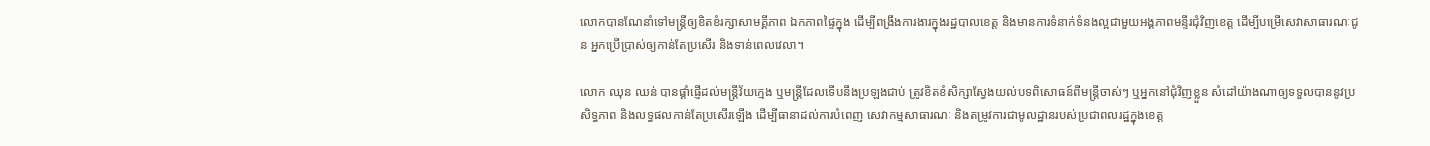លោកបានណែនាំទៅមន្ត្រីឲ្យខិតខំរក្សាសាមគ្គីភាព ឯកភាពផ្ទៃក្នុង ដើម្បីពង្រឹងការងារក្នុងរដ្ឋបាលខេត្ត និងមានការទំនាក់ទំនងល្អជាមួយអង្គភាពមន្ទីរជុំវិញខេត្ត ដើម្បីបម្រើសេវាសាធារណៈជូន អ្នកប្រើប្រាស់ឲ្យកាន់តែប្រសើរ និងទាន់ពេលវេលា។

លោក ឈុន ឈន់ បានផ្តាំផ្ញើដល់មន្ត្រីវ័យក្មេង ឬមន្ត្រីដែលទើបនឹងប្រឡងជាប់ ត្រូវខិតខំសិក្សាស្វែងយល់បទពិសោធន៍ពីមន្ត្រីចាស់ៗ ឬអ្នកនៅជុំវិញខ្លួន សំដៅយ៉ាងណាឲ្យទទួលបាននូវប្រសិទ្ធភាព និងលទ្ធផលកាន់តែប្រសើរឡើង ដើម្បីធានាដល់ការបំពេញ សេវាកម្មសាធារណៈ និងតម្រូវការជាមូលដ្ឋានរបស់ប្រជាពលរដ្ឋក្នុងខេត្ត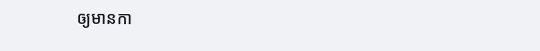ឲ្យមានកា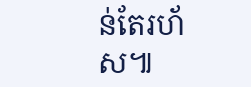ន់តែរហ័ស៕